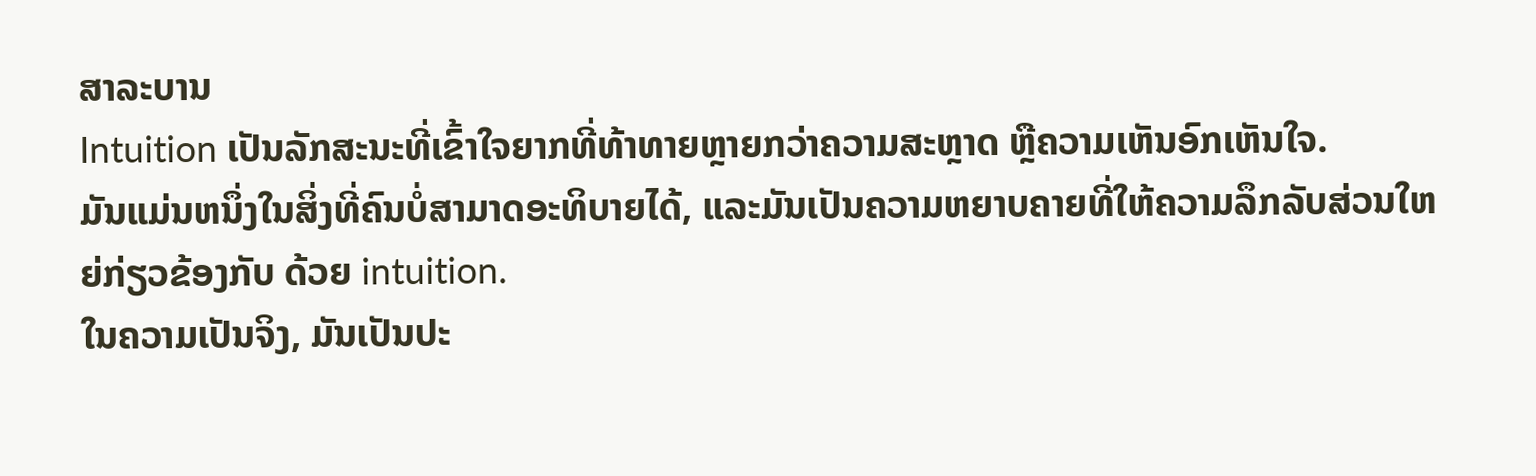ສາລະບານ
Intuition ເປັນລັກສະນະທີ່ເຂົ້າໃຈຍາກທີ່ທ້າທາຍຫຼາຍກວ່າຄວາມສະຫຼາດ ຫຼືຄວາມເຫັນອົກເຫັນໃຈ.
ມັນແມ່ນຫນຶ່ງໃນສິ່ງທີ່ຄົນບໍ່ສາມາດອະທິບາຍໄດ້, ແລະມັນເປັນຄວາມຫຍາບຄາຍທີ່ໃຫ້ຄວາມລຶກລັບສ່ວນໃຫຍ່ກ່ຽວຂ້ອງກັບ ດ້ວຍ intuition.
ໃນຄວາມເປັນຈິງ, ມັນເປັນປະ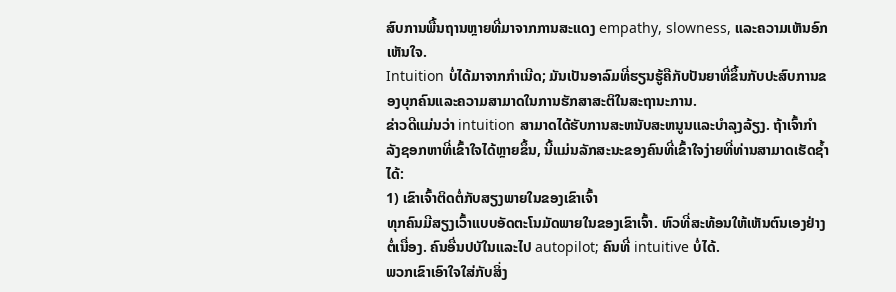ສົບການພື້ນຖານຫຼາຍທີ່ມາຈາກການສະແດງ empathy, slowness, ແລະຄວາມເຫັນອົກເຫັນໃຈ.
Intuition ບໍ່ໄດ້ມາຈາກກໍາເນີດ; ມັນເປັນອາລົມທີ່ຮຽນຮູ້ຄືກັບປັນຍາທີ່ຂຶ້ນກັບປະສົບການຂອງບຸກຄົນແລະຄວາມສາມາດໃນການຮັກສາສະຕິໃນສະຖານະການ.
ຂ່າວດີແມ່ນວ່າ intuition ສາມາດໄດ້ຮັບການສະຫນັບສະຫນູນແລະບໍາລຸງລ້ຽງ. ຖ້າເຈົ້າກໍາລັງຊອກຫາທີ່ເຂົ້າໃຈໄດ້ຫຼາຍຂຶ້ນ, ນີ້ແມ່ນລັກສະນະຂອງຄົນທີ່ເຂົ້າໃຈງ່າຍທີ່ທ່ານສາມາດເຮັດຊ້ຳໄດ້:
1) ເຂົາເຈົ້າຕິດຕໍ່ກັບສຽງພາຍໃນຂອງເຂົາເຈົ້າ
ທຸກຄົນມີສຽງເວົ້າແບບອັດຕະໂນມັດພາຍໃນຂອງເຂົາເຈົ້າ. ຫົວທີ່ສະທ້ອນໃຫ້ເຫັນຕົນເອງຢ່າງຕໍ່ເນື່ອງ. ຄົນອື່ນປບັໃນແລະໄປ autopilot; ຄົນທີ່ intuitive ບໍ່ໄດ້.
ພວກເຂົາເອົາໃຈໃສ່ກັບສິ່ງ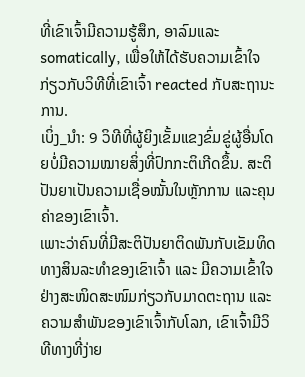ທີ່ເຂົາເຈົ້າມີຄວາມຮູ້ສຶກ, ອາລົມແລະ somatically, ເພື່ອໃຫ້ໄດ້ຮັບຄວາມເຂົ້າໃຈກ່ຽວກັບວິທີທີ່ເຂົາເຈົ້າ reacted ກັບສະຖານະການ.
ເບິ່ງ_ນຳ: 9 ວິທີທີ່ຜູ້ຍິງເຂັ້ມແຂງຂົ່ມຂູ່ຜູ້ອື່ນໂດຍບໍ່ມີຄວາມໝາຍສິ່ງທີ່ປົກກະຕິເກີດຂຶ້ນ. ສະຕິປັນຍາເປັນຄວາມເຊື່ອໝັ້ນໃນຫຼັກການ ແລະຄຸນຄ່າຂອງເຂົາເຈົ້າ.
ເພາະວ່າຄົນທີ່ມີສະຕິປັນຍາຕິດພັນກັບເຂັມທິດທາງສິນລະທຳຂອງເຂົາເຈົ້າ ແລະ ມີຄວາມເຂົ້າໃຈຢ່າງສະໜິດສະໜົມກ່ຽວກັບມາດຕະຖານ ແລະ ຄວາມສຳພັນຂອງເຂົາເຈົ້າກັບໂລກ, ເຂົາເຈົ້າມີວິທີທາງທີ່ງ່າຍ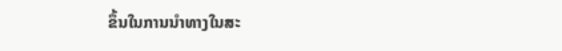ຂຶ້ນໃນການນຳທາງໃນສະ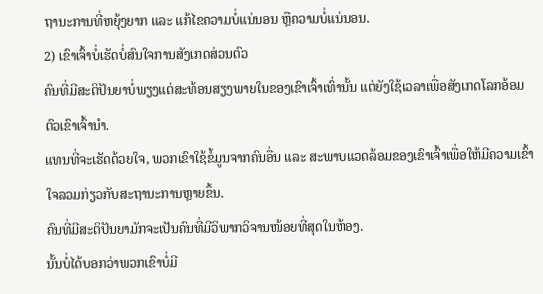ຖານະການທີ່ຫຍຸ້ງຍາກ ແລະ ແກ້ໄຂຄວາມບໍ່ແນ່ນອນ ຫຼືຄວາມບໍ່ແນ່ນອນ.
2) ເຂົາເຈົ້າບໍ່ເຮັດບໍ່ສົນໃຈການສັງເກດສ່ວນຕົວ
ຄົນທີ່ມີສະຕິປັນຍາບໍ່ພຽງແຕ່ສະທ້ອນສຽງພາຍໃນຂອງເຂົາເຈົ້າເທົ່ານັ້ນ ແຕ່ຍັງໃຊ້ເວລາເພື່ອສັງເກດໂລກອ້ອມຕົວເຂົາເຈົ້ານຳ.
ແທນທີ່ຈະເຮັດດ້ວຍໃຈ, ພວກເຂົາໃຊ້ຂໍ້ມູນຈາກຄົນອື່ນ ແລະ ສະພາບແວດລ້ອມຂອງເຂົາເຈົ້າເພື່ອໃຫ້ມີຄວາມເຂົ້າໃຈລວມກ່ຽວກັບສະຖານະການຫຼາຍຂຶ້ນ.
ຄົນທີ່ມີສະຕິປັນຍາມັກຈະເປັນຄົນທີ່ມີວິພາກວິຈານໜ້ອຍທີ່ສຸດໃນຫ້ອງ.
ນັ້ນບໍ່ໄດ້ບອກວ່າພວກເຂົາບໍ່ມີ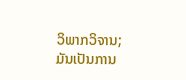ວິພາກວິຈານ; ມັນເປັນການ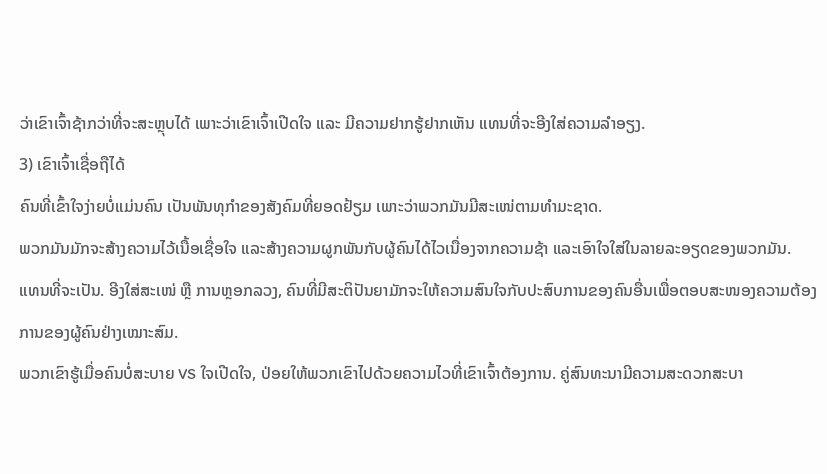ວ່າເຂົາເຈົ້າຊ້າກວ່າທີ່ຈະສະຫຼຸບໄດ້ ເພາະວ່າເຂົາເຈົ້າເປີດໃຈ ແລະ ມີຄວາມຢາກຮູ້ຢາກເຫັນ ແທນທີ່ຈະອີງໃສ່ຄວາມລຳອຽງ.
3) ເຂົາເຈົ້າເຊື່ອຖືໄດ້
ຄົນທີ່ເຂົ້າໃຈງ່າຍບໍ່ແມ່ນຄົນ ເປັນພັນທຸກຳຂອງສັງຄົມທີ່ຍອດຢ້ຽມ ເພາະວ່າພວກມັນມີສະເໜ່ຕາມທຳມະຊາດ.
ພວກມັນມັກຈະສ້າງຄວາມໄວ້ເນື້ອເຊື່ອໃຈ ແລະສ້າງຄວາມຜູກພັນກັບຜູ້ຄົນໄດ້ໄວເນື່ອງຈາກຄວາມຊ້າ ແລະເອົາໃຈໃສ່ໃນລາຍລະອຽດຂອງພວກມັນ.
ແທນທີ່ຈະເປັນ. ອີງໃສ່ສະເໜ່ ຫຼື ການຫຼອກລວງ, ຄົນທີ່ມີສະຕິປັນຍາມັກຈະໃຫ້ຄວາມສົນໃຈກັບປະສົບການຂອງຄົນອື່ນເພື່ອຕອບສະໜອງຄວາມຕ້ອງການຂອງຜູ້ຄົນຢ່າງເໝາະສົມ.
ພວກເຂົາຮູ້ເມື່ອຄົນບໍ່ສະບາຍ VS ໃຈເປີດໃຈ, ປ່ອຍໃຫ້ພວກເຂົາໄປດ້ວຍຄວາມໄວທີ່ເຂົາເຈົ້າຕ້ອງການ. ຄູ່ສົນທະນາມີຄວາມສະດວກສະບາ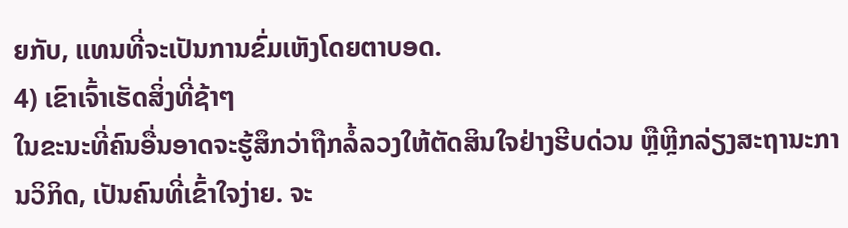ຍກັບ, ແທນທີ່ຈະເປັນການຂົ່ມເຫັງໂດຍຕາບອດ.
4) ເຂົາເຈົ້າເຮັດສິ່ງທີ່ຊ້າໆ
ໃນຂະນະທີ່ຄົນອື່ນອາດຈະຮູ້ສຶກວ່າຖືກລໍ້ລວງໃຫ້ຕັດສິນໃຈຢ່າງຮີບດ່ວນ ຫຼືຫຼີກລ່ຽງສະຖານະການວິກິດ, ເປັນຄົນທີ່ເຂົ້າໃຈງ່າຍ. ຈະ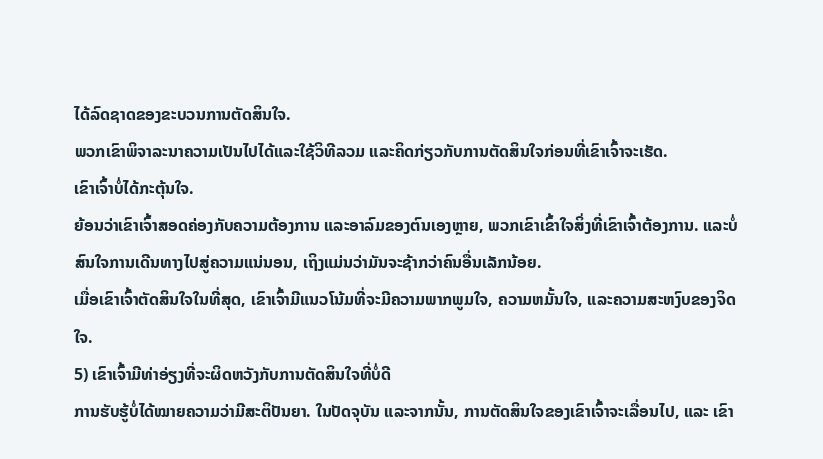ໄດ້ລົດຊາດຂອງຂະບວນການຕັດສິນໃຈ.
ພວກເຂົາພິຈາລະນາຄວາມເປັນໄປໄດ້ແລະໃຊ້ວິທີລວມ ແລະຄິດກ່ຽວກັບການຕັດສິນໃຈກ່ອນທີ່ເຂົາເຈົ້າຈະເຮັດ.
ເຂົາເຈົ້າບໍ່ໄດ້ກະຕຸ້ນໃຈ.
ຍ້ອນວ່າເຂົາເຈົ້າສອດຄ່ອງກັບຄວາມຕ້ອງການ ແລະອາລົມຂອງຕົນເອງຫຼາຍ, ພວກເຂົາເຂົ້າໃຈສິ່ງທີ່ເຂົາເຈົ້າຕ້ອງການ. ແລະບໍ່ສົນໃຈການເດີນທາງໄປສູ່ຄວາມແນ່ນອນ, ເຖິງແມ່ນວ່າມັນຈະຊ້າກວ່າຄົນອື່ນເລັກນ້ອຍ.
ເມື່ອເຂົາເຈົ້າຕັດສິນໃຈໃນທີ່ສຸດ, ເຂົາເຈົ້າມີແນວໂນ້ມທີ່ຈະມີຄວາມພາກພູມໃຈ, ຄວາມຫມັ້ນໃຈ, ແລະຄວາມສະຫງົບຂອງຈິດໃຈ.
5) ເຂົາເຈົ້າມີທ່າອ່ຽງທີ່ຈະຜິດຫວັງກັບການຕັດສິນໃຈທີ່ບໍ່ດີ
ການຮັບຮູ້ບໍ່ໄດ້ໝາຍຄວາມວ່າມີສະຕິປັນຍາ. ໃນປັດຈຸບັນ ແລະຈາກນັ້ນ, ການຕັດສິນໃຈຂອງເຂົາເຈົ້າຈະເລື່ອນໄປ, ແລະ ເຂົາ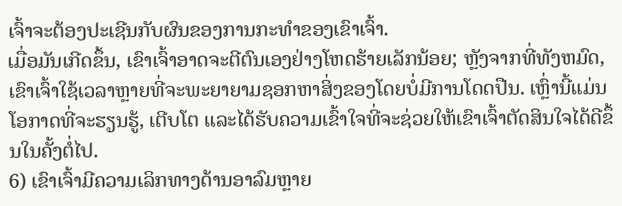ເຈົ້າຈະຕ້ອງປະເຊີນກັບຜົນຂອງການກະທໍາຂອງເຂົາເຈົ້າ.
ເມື່ອມັນເກີດຂຶ້ນ, ເຂົາເຈົ້າອາດຈະຕີຕົນເອງຢ່າງໂຫດຮ້າຍເລັກນ້ອຍ; ຫຼັງຈາກທີ່ທັງຫມົດ, ເຂົາເຈົ້າໃຊ້ເວລາຫຼາຍທີ່ຈະພະຍາຍາມຊອກຫາສິ່ງຂອງໂດຍບໍ່ມີການໂດດປືນ. ເຫຼົ່ານີ້ແມ່ນໂອກາດທີ່ຈະຮຽນຮູ້, ເຕີບໂຕ ແລະໄດ້ຮັບຄວາມເຂົ້າໃຈທີ່ຈະຊ່ວຍໃຫ້ເຂົາເຈົ້າຕັດສິນໃຈໄດ້ດີຂຶ້ນໃນຄັ້ງຕໍ່ໄປ.
6) ເຂົາເຈົ້າມີຄວາມເລິກທາງດ້ານອາລົມຫຼາຍ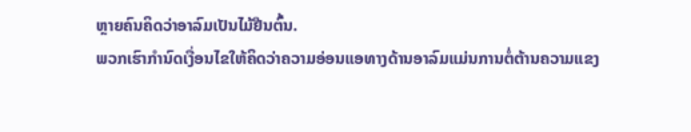ຫຼາຍຄົນຄິດວ່າອາລົມເປັນໄມ້ຢືນຕົ້ນ.
ພວກເຮົາກຳນົດເງື່ອນໄຂໃຫ້ຄິດວ່າຄວາມອ່ອນແອທາງດ້ານອາລົມແມ່ນການຕໍ່ຕ້ານຄວາມແຂງ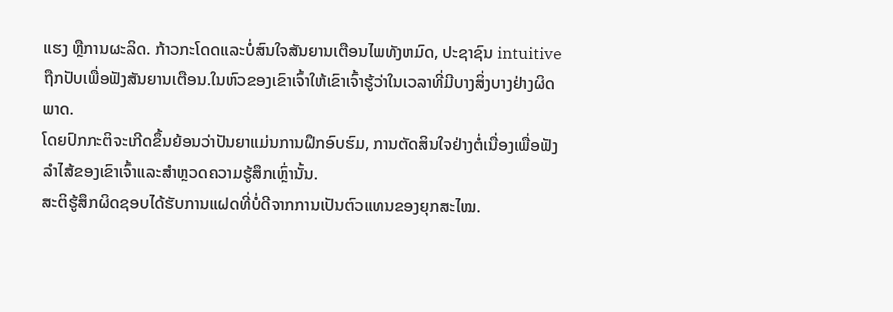ແຮງ ຫຼືການຜະລິດ. ກ້າວກະໂດດແລະບໍ່ສົນໃຈສັນຍານເຕືອນໄພທັງຫມົດ, ປະຊາຊົນ intuitive ຖືກປັບເພື່ອຟັງສັນຍານເຕືອນ.ໃນຫົວຂອງເຂົາເຈົ້າໃຫ້ເຂົາເຈົ້າຮູ້ວ່າໃນເວລາທີ່ມີບາງສິ່ງບາງຢ່າງຜິດພາດ.
ໂດຍປົກກະຕິຈະເກີດຂຶ້ນຍ້ອນວ່າປັນຍາແມ່ນການຝຶກອົບຮົມ, ການຕັດສິນໃຈຢ່າງຕໍ່ເນື່ອງເພື່ອຟັງລໍາໄສ້ຂອງເຂົາເຈົ້າແລະສໍາຫຼວດຄວາມຮູ້ສຶກເຫຼົ່ານັ້ນ.
ສະຕິຮູ້ສຶກຜິດຊອບໄດ້ຮັບການແຝດທີ່ບໍ່ດີຈາກການເປັນຕົວແທນຂອງຍຸກສະໄໝ.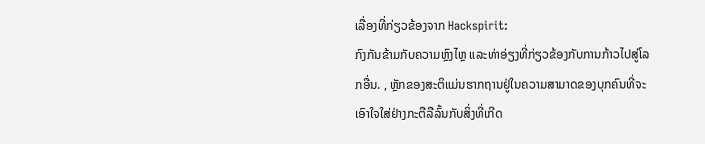ເລື່ອງທີ່ກ່ຽວຂ້ອງຈາກ Hackspirit:
ກົງກັນຂ້າມກັບຄວາມຫຼົງໄຫຼ ແລະທ່າອ່ຽງທີ່ກ່ຽວຂ້ອງກັບການກ້າວໄປສູ່ໂລກອື່ນ. , ຫຼັກຂອງສະຕິແມ່ນຮາກຖານຢູ່ໃນຄວາມສາມາດຂອງບຸກຄົນທີ່ຈະເອົາໃຈໃສ່ຢ່າງກະຕືລືລົ້ນກັບສິ່ງທີ່ເກີດ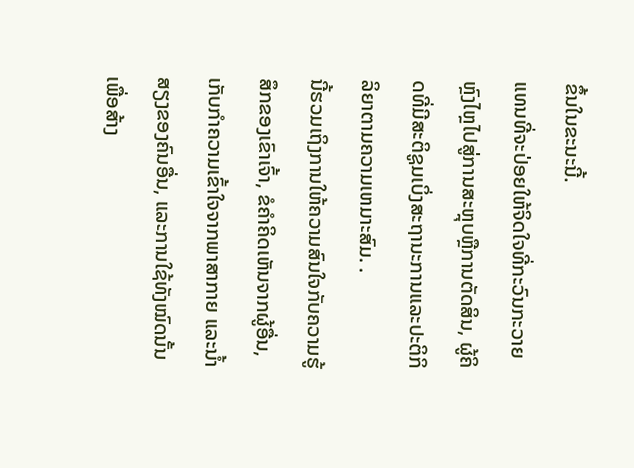ຂຶ້ນໃນຂະນະນີ້.
ແທນທີ່ຈະປ່ອຍໃຫ້ຈິດໃຈທີ່ກະວົນກະວາຍຫຼົງໄຫຼໄປສູ່ການສະຫຼຸບຫຼືການຕັດສິນ, ຜູ້ຄິດທີ່ມີສະຕິຊູມເບິ່ງສະຖານະການແລະປະຕິກິລິຍາຕາມຄວາມເຫມາະສົມ. .
ນີ້ຮວມເຖິງການໃຫ້ຄວາມສົນໃຈກັບຄວາມຮູ້ສຶກຂອງເຂົາເຈົ້າ, ຂໍຄໍາຄິດເຫັນຈາກຜູ້ອື່ນ, ເກັບກໍາຄວາມເຂົ້າໃຈຈາກພາສາກາຍ ແລະນໍ້າສຽງຂອງຄົນອື່ນ, ແລະການໃຊ້ທັງໝົດນັ້ນເພື່ອສ້າງ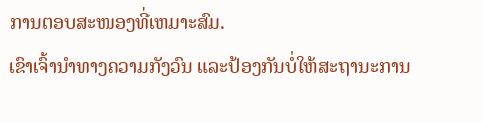ການຕອບສະໜອງທີ່ເຫມາະສົມ.
ເຂົາເຈົ້ານຳທາງຄວາມກັງວົນ ແລະປ້ອງກັນບໍ່ໃຫ້ສະຖານະການ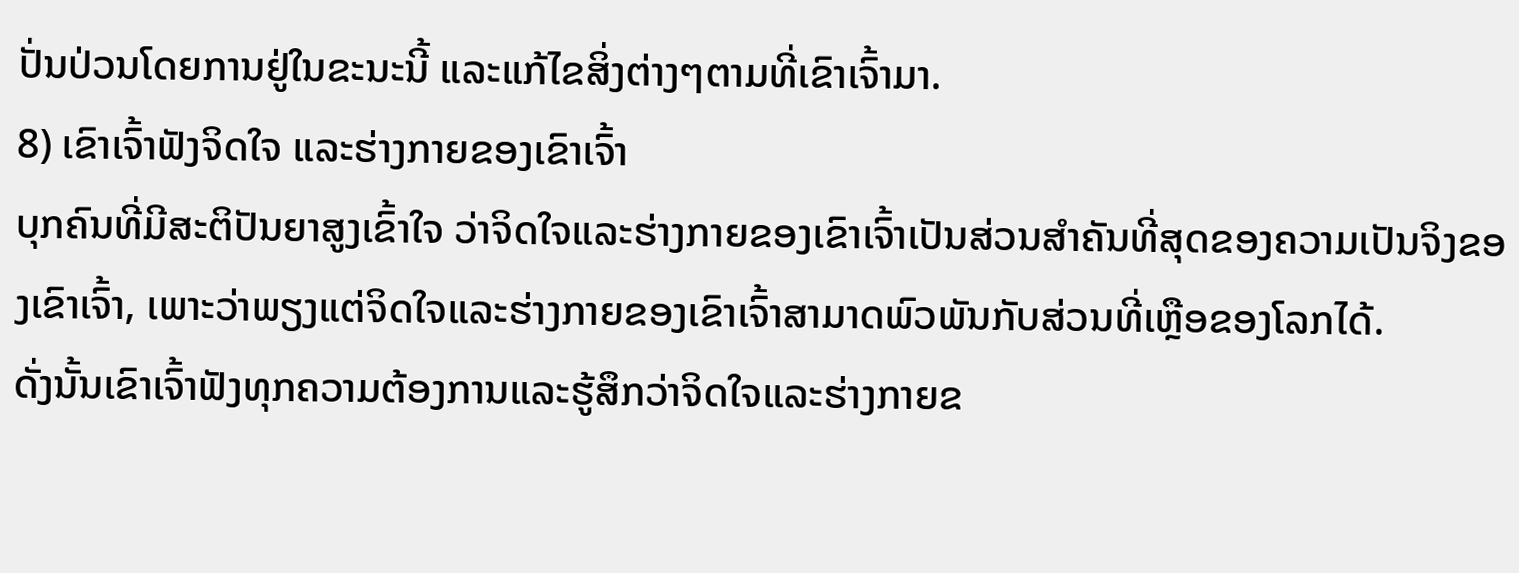ປັ່ນປ່ວນໂດຍການຢູ່ໃນຂະນະນີ້ ແລະແກ້ໄຂສິ່ງຕ່າງໆຕາມທີ່ເຂົາເຈົ້າມາ.
8) ເຂົາເຈົ້າຟັງຈິດໃຈ ແລະຮ່າງກາຍຂອງເຂົາເຈົ້າ
ບຸກຄົນທີ່ມີສະຕິປັນຍາສູງເຂົ້າໃຈ ວ່າຈິດໃຈແລະຮ່າງກາຍຂອງເຂົາເຈົ້າເປັນສ່ວນສໍາຄັນທີ່ສຸດຂອງຄວາມເປັນຈິງຂອງເຂົາເຈົ້າ, ເພາະວ່າພຽງແຕ່ຈິດໃຈແລະຮ່າງກາຍຂອງເຂົາເຈົ້າສາມາດພົວພັນກັບສ່ວນທີ່ເຫຼືອຂອງໂລກໄດ້.
ດັ່ງນັ້ນເຂົາເຈົ້າຟັງທຸກຄວາມຕ້ອງການແລະຮູ້ສຶກວ່າຈິດໃຈແລະຮ່າງກາຍຂ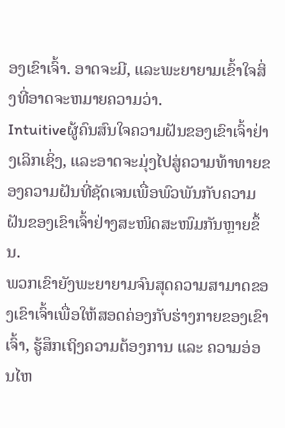ອງເຂົາເຈົ້າ. ອາດຈະມີ, ແລະພະຍາຍາມເຂົ້າໃຈສິ່ງທີ່ອາດຈະຫມາຍຄວາມວ່າ.
Intuitiveຜູ້ຄົນສົນໃຈຄວາມຝັນຂອງເຂົາເຈົ້າຢ່າງເລິກເຊິ່ງ, ແລະອາດຈະມຸ່ງໄປສູ່ຄວາມທ້າທາຍຂອງຄວາມຝັນທີ່ຊັດເຈນເພື່ອພົວພັນກັບຄວາມຝັນຂອງເຂົາເຈົ້າຢ່າງສະໜິດສະໜົມກັນຫຼາຍຂຶ້ນ.
ພວກເຂົາຍັງພະຍາຍາມຈົນສຸດຄວາມສາມາດຂອງເຂົາເຈົ້າເພື່ອໃຫ້ສອດຄ່ອງກັບຮ່າງກາຍຂອງເຂົາເຈົ້າ, ຮູ້ສຶກເຖິງຄວາມຕ້ອງການ ແລະ ຄວາມອ່ອນໄຫ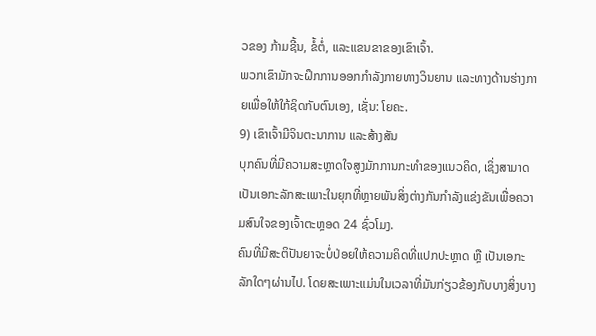ວຂອງ ກ້າມຊີ້ນ, ຂໍ້ຕໍ່, ແລະແຂນຂາຂອງເຂົາເຈົ້າ.
ພວກເຂົາມັກຈະຝຶກການອອກກໍາລັງກາຍທາງວິນຍານ ແລະທາງດ້ານຮ່າງກາຍເພື່ອໃຫ້ໃກ້ຊິດກັບຕົນເອງ, ເຊັ່ນ: ໂຍຄະ.
9) ເຂົາເຈົ້າມີຈິນຕະນາການ ແລະສ້າງສັນ
ບຸກຄົນທີ່ມີຄວາມສະຫຼາດໃຈສູງມັກການກະທຳຂອງແນວຄິດ, ເຊິ່ງສາມາດເປັນເອກະລັກສະເພາະໃນຍຸກທີ່ຫຼາຍພັນສິ່ງຕ່າງກັນກຳລັງແຂ່ງຂັນເພື່ອຄວາມສົນໃຈຂອງເຈົ້າຕະຫຼອດ 24 ຊົ່ວໂມງ.
ຄົນທີ່ມີສະຕິປັນຍາຈະບໍ່ປ່ອຍໃຫ້ຄວາມຄິດທີ່ແປກປະຫຼາດ ຫຼື ເປັນເອກະລັກໃດໆຜ່ານໄປ. ໂດຍສະເພາະແມ່ນໃນເວລາທີ່ມັນກ່ຽວຂ້ອງກັບບາງສິ່ງບາງ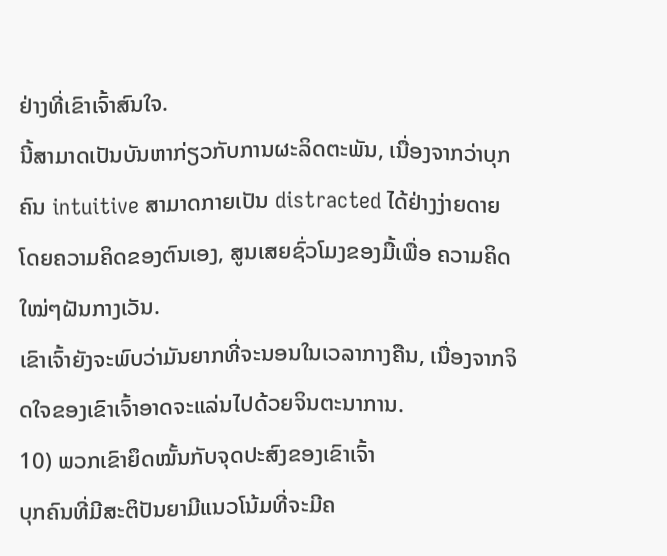ຢ່າງທີ່ເຂົາເຈົ້າສົນໃຈ.
ນີ້ສາມາດເປັນບັນຫາກ່ຽວກັບການຜະລິດຕະພັນ, ເນື່ອງຈາກວ່າບຸກຄົນ intuitive ສາມາດກາຍເປັນ distracted ໄດ້ຢ່າງງ່າຍດາຍໂດຍຄວາມຄິດຂອງຕົນເອງ, ສູນເສຍຊົ່ວໂມງຂອງມື້ເພື່ອ ຄວາມຄິດໃໝ່ໆຝັນກາງເວັນ.
ເຂົາເຈົ້າຍັງຈະພົບວ່າມັນຍາກທີ່ຈະນອນໃນເວລາກາງຄືນ, ເນື່ອງຈາກຈິດໃຈຂອງເຂົາເຈົ້າອາດຈະແລ່ນໄປດ້ວຍຈິນຕະນາການ.
10) ພວກເຂົາຍຶດໝັ້ນກັບຈຸດປະສົງຂອງເຂົາເຈົ້າ
ບຸກຄົນທີ່ມີສະຕິປັນຍາມີແນວໂນ້ມທີ່ຈະມີຄ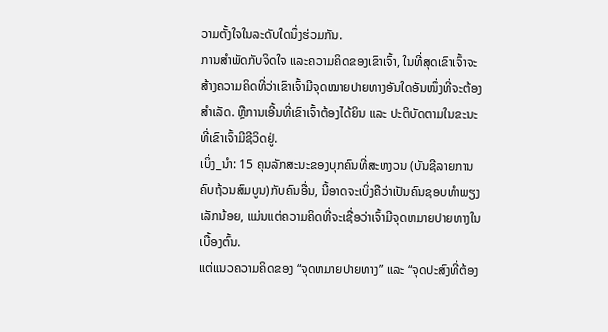ວາມຕັ້ງໃຈໃນລະດັບໃດນຶ່ງຮ່ວມກັນ.
ການສໍາພັດກັບຈິດໃຈ ແລະຄວາມຄິດຂອງເຂົາເຈົ້າ, ໃນທີ່ສຸດເຂົາເຈົ້າຈະສ້າງຄວາມຄິດທີ່ວ່າເຂົາເຈົ້າມີຈຸດໝາຍປາຍທາງອັນໃດອັນໜຶ່ງທີ່ຈະຕ້ອງສຳເລັດ. ຫຼືການເອີ້ນທີ່ເຂົາເຈົ້າຕ້ອງໄດ້ຍິນ ແລະ ປະຕິບັດຕາມໃນຂະນະທີ່ເຂົາເຈົ້າມີຊີວິດຢູ່.
ເບິ່ງ_ນຳ: 15 ຄຸນລັກສະນະຂອງບຸກຄົນທີ່ສະຫງວນ (ບັນຊີລາຍການຄົບຖ້ວນສົມບູນ)ກັບຄົນອື່ນ, ນີ້ອາດຈະເບິ່ງຄືວ່າເປັນຄົນຊອບທຳພຽງເລັກນ້ອຍ, ແມ່ນແຕ່ຄວາມຄິດທີ່ຈະເຊື່ອວ່າເຈົ້າມີຈຸດຫມາຍປາຍທາງໃນເບື້ອງຕົ້ນ.
ແຕ່ແນວຄວາມຄິດຂອງ “ຈຸດຫມາຍປາຍທາງ” ແລະ “ຈຸດປະສົງທີ່ຕ້ອງ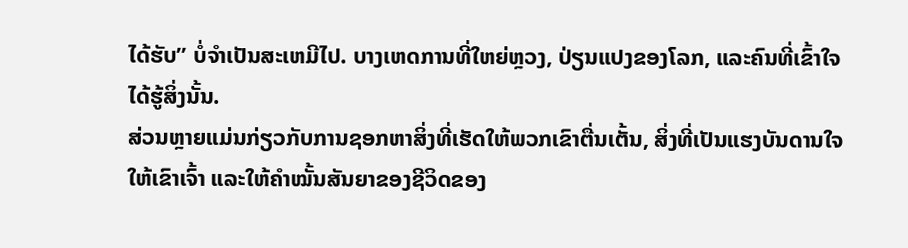ໄດ້ຮັບ” ບໍ່ຈໍາເປັນສະເຫມີໄປ. ບາງເຫດການທີ່ໃຫຍ່ຫຼວງ, ປ່ຽນແປງຂອງໂລກ, ແລະຄົນທີ່ເຂົ້າໃຈໄດ້ຮູ້ສິ່ງນັ້ນ.
ສ່ວນຫຼາຍແມ່ນກ່ຽວກັບການຊອກຫາສິ່ງທີ່ເຮັດໃຫ້ພວກເຂົາຕື່ນເຕັ້ນ, ສິ່ງທີ່ເປັນແຮງບັນດານໃຈໃຫ້ເຂົາເຈົ້າ ແລະໃຫ້ຄໍາໝັ້ນສັນຍາຂອງຊີວິດຂອງ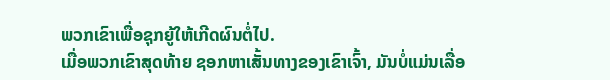ພວກເຂົາເພື່ອຊຸກຍູ້ໃຫ້ເກີດຜົນຕໍ່ໄປ.
ເມື່ອພວກເຂົາສຸດທ້າຍ ຊອກຫາເສັ້ນທາງຂອງເຂົາເຈົ້າ, ມັນບໍ່ແມ່ນເລື່ອ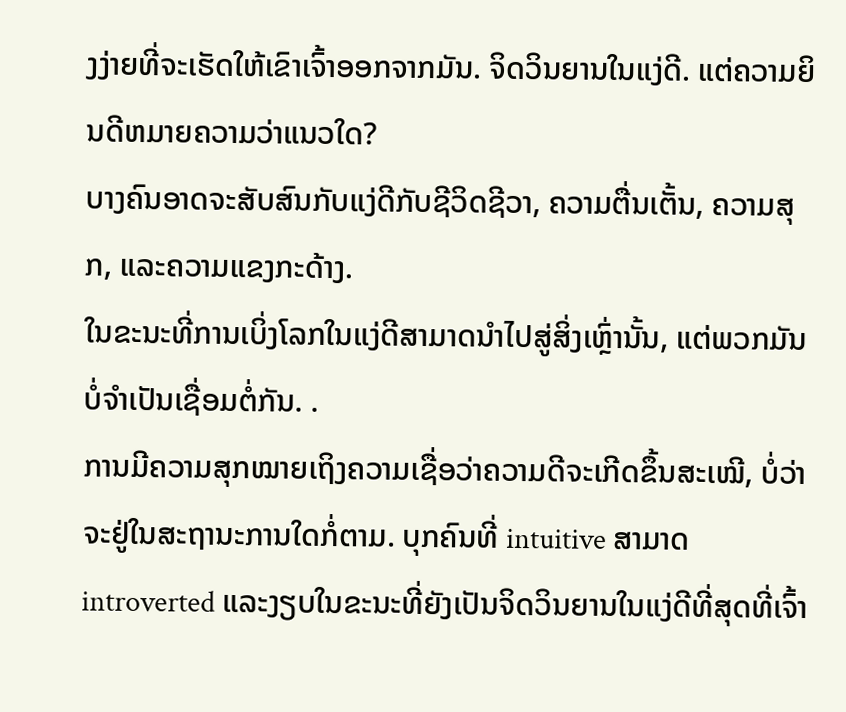ງງ່າຍທີ່ຈະເຮັດໃຫ້ເຂົາເຈົ້າອອກຈາກມັນ. ຈິດວິນຍານໃນແງ່ດີ. ແຕ່ຄວາມຍິນດີຫມາຍຄວາມວ່າແນວໃດ?
ບາງຄົນອາດຈະສັບສົນກັບແງ່ດີກັບຊີວິດຊີວາ, ຄວາມຕື່ນເຕັ້ນ, ຄວາມສຸກ, ແລະຄວາມແຂງກະດ້າງ.
ໃນຂະນະທີ່ການເບິ່ງໂລກໃນແງ່ດີສາມາດນໍາໄປສູ່ສິ່ງເຫຼົ່ານັ້ນ, ແຕ່ພວກມັນບໍ່ຈໍາເປັນເຊື່ອມຕໍ່ກັນ. .
ການມີຄວາມສຸກໝາຍເຖິງຄວາມເຊື່ອວ່າຄວາມດີຈະເກີດຂຶ້ນສະເໝີ, ບໍ່ວ່າຈະຢູ່ໃນສະຖານະການໃດກໍ່ຕາມ. ບຸກຄົນທີ່ intuitive ສາມາດ introverted ແລະງຽບໃນຂະນະທີ່ຍັງເປັນຈິດວິນຍານໃນແງ່ດີທີ່ສຸດທີ່ເຈົ້າ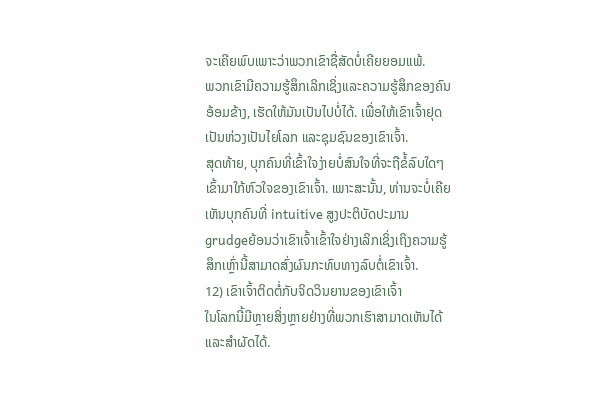ຈະເຄີຍພົບເພາະວ່າພວກເຂົາຊື່ສັດບໍ່ເຄີຍຍອມແພ້.
ພວກເຂົາມີຄວາມຮູ້ສຶກເລິກເຊິ່ງແລະຄວາມຮູ້ສຶກຂອງຄົນອ້ອມຂ້າງ, ເຮັດໃຫ້ມັນເປັນໄປບໍ່ໄດ້. ເພື່ອໃຫ້ເຂົາເຈົ້າຢຸດເປັນຫ່ວງເປັນໄຍໂລກ ແລະຊຸມຊົນຂອງເຂົາເຈົ້າ.
ສຸດທ້າຍ, ບຸກຄົນທີ່ເຂົ້າໃຈງ່າຍບໍ່ສົນໃຈທີ່ຈະຖືຂໍ້ລົບໃດໆເຂົ້າມາໃກ້ຫົວໃຈຂອງເຂົາເຈົ້າ. ເພາະສະນັ້ນ, ທ່ານຈະບໍ່ເຄີຍເຫັນບຸກຄົນທີ່ intuitive ສູງປະຕິບັດປະມານ grudgeຍ້ອນວ່າເຂົາເຈົ້າເຂົ້າໃຈຢ່າງເລິກເຊິ່ງເຖິງຄວາມຮູ້ສຶກເຫຼົ່ານີ້ສາມາດສົ່ງຜົນກະທົບທາງລົບຕໍ່ເຂົາເຈົ້າ.
12) ເຂົາເຈົ້າຕິດຕໍ່ກັບຈິດວິນຍານຂອງເຂົາເຈົ້າ
ໃນໂລກນີ້ມີຫຼາຍສິ່ງຫຼາຍຢ່າງທີ່ພວກເຮົາສາມາດເຫັນໄດ້ ແລະສໍາຜັດໄດ້.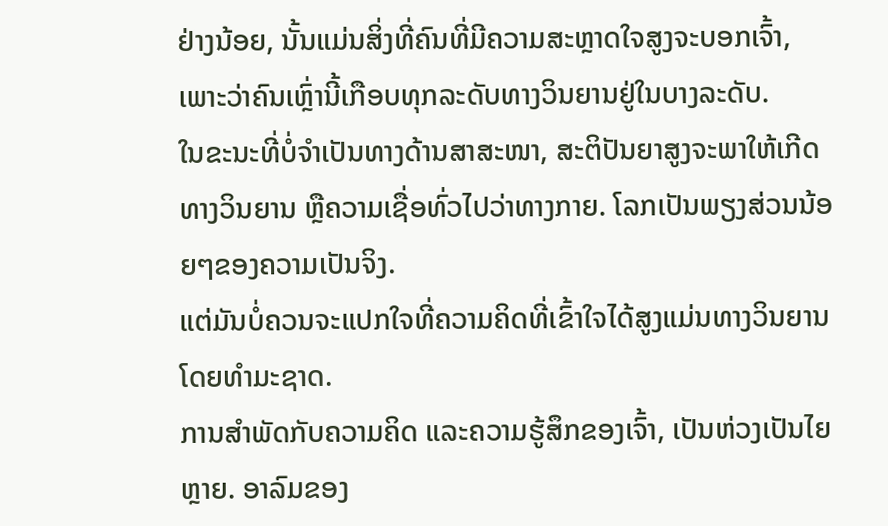ຢ່າງນ້ອຍ, ນັ້ນແມ່ນສິ່ງທີ່ຄົນທີ່ມີຄວາມສະຫຼາດໃຈສູງຈະບອກເຈົ້າ, ເພາະວ່າຄົນເຫຼົ່ານີ້ເກືອບທຸກລະດັບທາງວິນຍານຢູ່ໃນບາງລະດັບ.
ໃນຂະນະທີ່ບໍ່ຈຳເປັນທາງດ້ານສາສະໜາ, ສະຕິປັນຍາສູງຈະພາໃຫ້ເກີດທາງວິນຍານ ຫຼືຄວາມເຊື່ອທົ່ວໄປວ່າທາງກາຍ. ໂລກເປັນພຽງສ່ວນນ້ອຍໆຂອງຄວາມເປັນຈິງ.
ແຕ່ມັນບໍ່ຄວນຈະແປກໃຈທີ່ຄວາມຄິດທີ່ເຂົ້າໃຈໄດ້ສູງແມ່ນທາງວິນຍານໂດຍທໍາມະຊາດ.
ການສໍາພັດກັບຄວາມຄິດ ແລະຄວາມຮູ້ສຶກຂອງເຈົ້າ, ເປັນຫ່ວງເປັນໄຍຫຼາຍ. ອາລົມຂອງ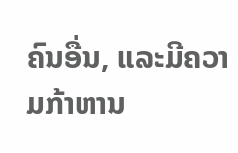ຄົນອື່ນ, ແລະມີຄວາມກ້າຫານ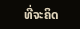ທີ່ຈະຄິດ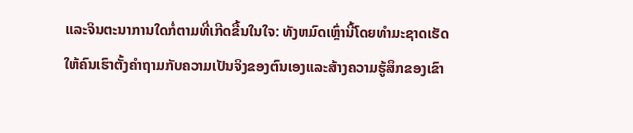ແລະຈິນຕະນາການໃດກໍ່ຕາມທີ່ເກີດຂື້ນໃນໃຈ: ທັງຫມົດເຫຼົ່ານີ້ໂດຍທໍາມະຊາດເຮັດໃຫ້ຄົນເຮົາຕັ້ງຄໍາຖາມກັບຄວາມເປັນຈິງຂອງຕົນເອງແລະສ້າງຄວາມຮູ້ສຶກຂອງເຂົາ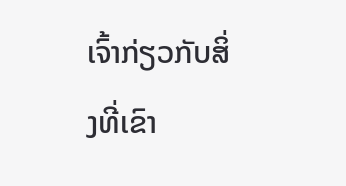ເຈົ້າກ່ຽວກັບສິ່ງທີ່ເຂົາ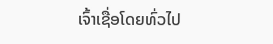ເຈົ້າເຊື່ອໂດຍທົ່ວໄປ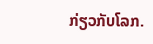ກ່ຽວກັບໂລກ.